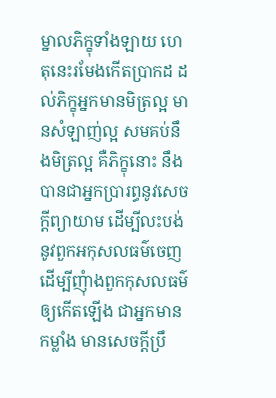ម្នាលភិក្ខុទាំងឡាយ ហេតុនេះរមែងកើតប្រាកដ ដល់ភិក្ខុអ្នកមានមិត្រល្អ មានសំឡាញ់ល្អ សមគប់នឹងមិត្រល្អ គឺភិក្ខុនោះ នឹងបានជាអ្នកប្រារព្ធនូវសេចក្តីព្យាយាម ដើម្បីលះបង់នូវពួកអកុសលធម៌ចេញ ដើម្បីញុំាងពួកកុសលធម៌ឲ្យកើតឡើង ជាអ្នកមានកម្លាំង មានសេចក្តីប្រឹ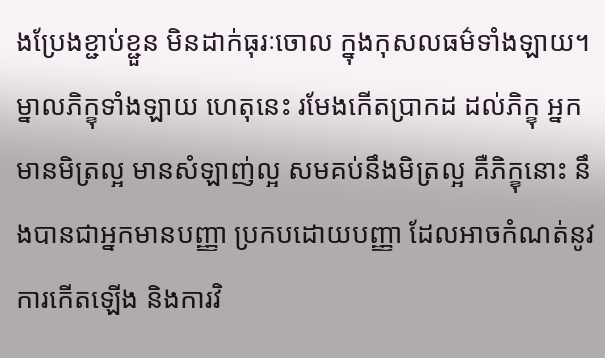ងប្រែងខ្ជាប់ខ្ជួន មិនដាក់ធុរៈចោល ក្នុងកុសលធម៌ទាំងឡាយ។ ម្នាលភិក្ខុទាំងឡាយ ហេតុនេះ រមែងកើតប្រាកដ ដល់ភិក្ខុ អ្នកមានមិត្រល្អ មានសំឡាញ់ល្អ សមគប់នឹងមិត្រល្អ គឺភិក្ខុនោះ នឹងបានជាអ្នកមានបញ្ញា ប្រកបដោយបញ្ញា ដែលអាចកំណត់នូវការកើតឡើង និងការវិ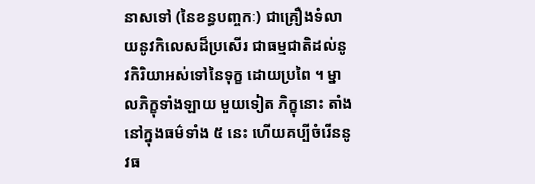នាសទៅ (នៃខន្ធបញ្ចកៈ) ជាគ្រឿងទំលាយនូវកិលេសដ៏ប្រសើរ ជាធម្មជាតិដល់នូវកិរិយាអស់ទៅនៃទុក្ខ ដោយប្រពៃ ។ ម្នាលភិក្ខុទាំងឡាយ មួយទៀត ភិក្ខុនោះ តាំងនៅក្នុងធម៌ទាំង ៥ នេះ ហើយគប្បីចំរើននូវធ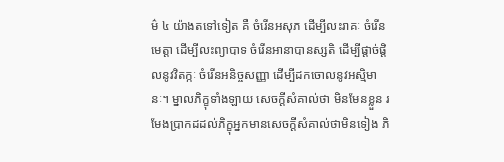ម៌ ៤ យ៉ាងតទៅទៀត គឺ ចំរើនអសុភ ដើម្បីលះរាគៈ ចំរើនមេត្តា ដើម្បីលះព្យាបាទ ចំរើនអានាបានស្សតិ ដើម្បីផ្តាច់ផ្តិលនូវវិតក្កៈ ចំរើនអនិច្ចសញ្ញា ដើម្បីដកចោលនូវអស្មិមានៈ។ ម្នាលភិក្ខុទាំងឡាយ សេចក្តីសំគាល់ថា មិនមែនខ្លួន រមែងប្រាកដដល់ភិក្ខុអ្នកមានសេចក្តីសំគាល់ថាមិនទៀង ភិ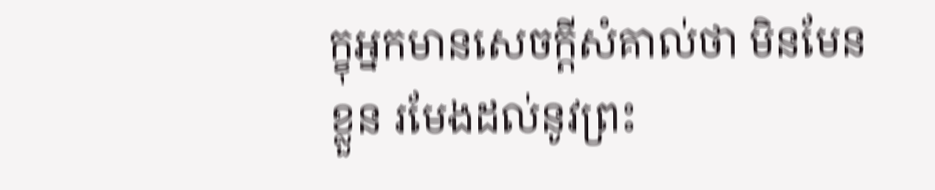ក្ខុអ្នកមានសេចក្តីសំគាល់ថា មិនមែនខ្លួន រមែងដល់នូវព្រះ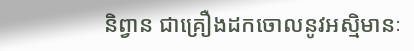និព្វាន ជាគ្រឿងដកចោលនូវអស្មិមានៈ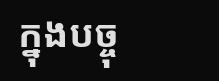ក្នុងបច្ចុ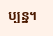ប្បន្ន។